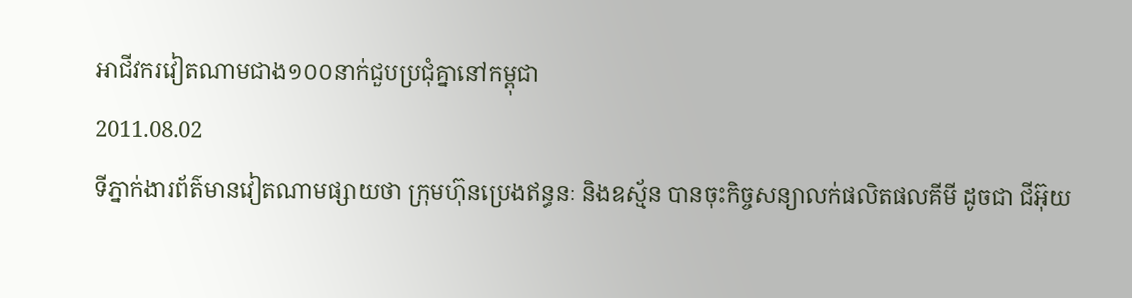អាជីវករវៀតណាមជាង១០០នាក់ជួបប្រជុំគ្នានៅកម្ពុជា
2011.08.02
ទីភ្នាក់ងារព័ត៌មានវៀតណាមផ្សាយថា ក្រុមហ៊ុនប្រេងឥន្ធនៈ និងឧស្ម័ន បានចុះកិច្ចសន្យាលក់ផលិតផលគីមី ដូចជា ជីអ៊ុយ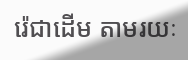រ៉េជាដើម តាមរយៈ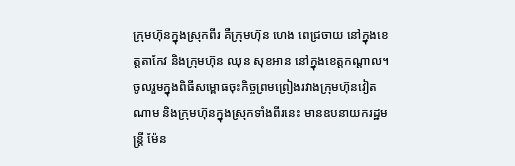ក្រុមហ៊ុនក្នុងស្រុកពីរ គឺក្រុមហ៊ុន ហេង ពេជ្រចាយ នៅក្នុងខេត្តតាកែវ និងក្រុមហ៊ុន ឈុន សុខអាន នៅក្នុងខេត្តកណ្ដាល។
ចូលរួមក្នុងពិធីសម្ពោធចុះកិច្ចព្រមព្រៀងរវាងក្រុមហ៊ុនវៀតណាម និងក្រុមហ៊ុនក្នុងស្រុកទាំងពីរនេះ មានឧបនាយករដ្ឋមន្ត្រី ម៉ែន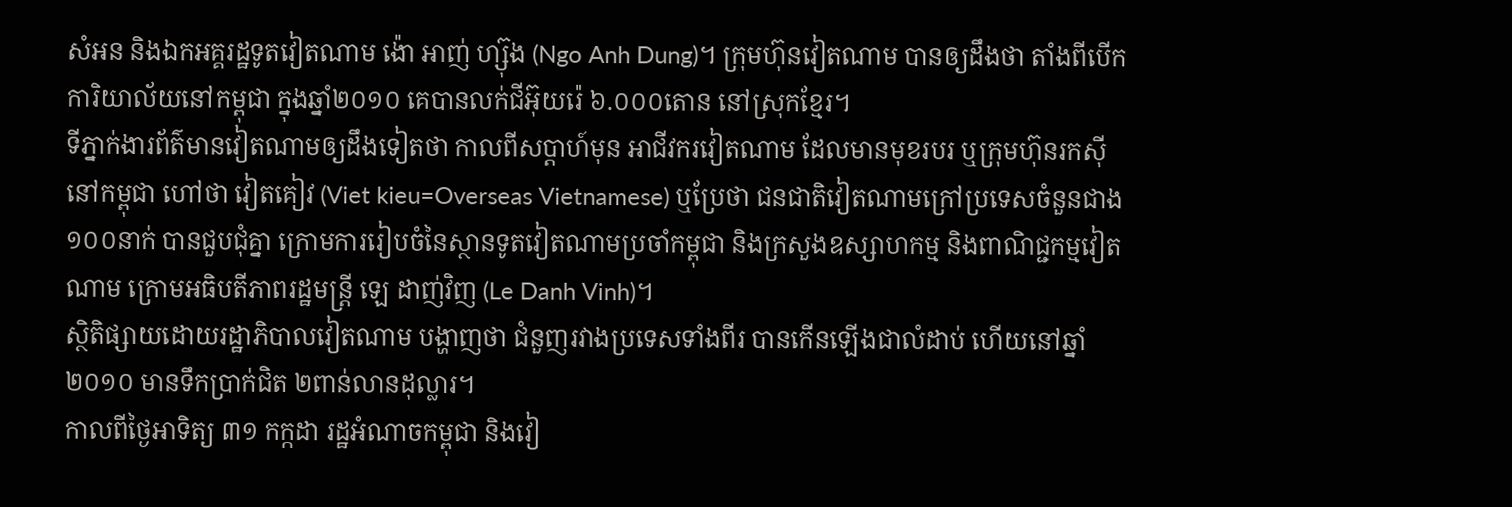សំអន និងឯកអគ្គរដ្ឋទូតវៀតណាម ង៉ោ អាញ់ ហ្ស៊ុង (Ngo Anh Dung)។ ក្រុមហ៊ុនវៀតណាម បានឲ្យដឹងថា តាំងពីបើកការិយាល័យនៅកម្ពុជា ក្នុងឆ្នាំ២០១០ គេបានលក់ជីអ៊ុយរ៉េ ៦.០០០តោន នៅស្រុកខ្មែរ។
ទីភ្នាក់ងារព័ត៌មានវៀតណាមឲ្យដឹងទៀតថា កាលពីសប្ដាហ៍មុន អាជីវករវៀតណាម ដែលមានមុខរបរ ឬក្រុមហ៊ុនរកស៊ីនៅកម្ពុជា ហៅថា វៀតគៀវ (Viet kieu=Overseas Vietnamese) ឬប្រែថា ជនជាតិវៀតណាមក្រៅប្រទេសចំនួនជាង ១០០នាក់ បានជួបជុំគ្នា ក្រោមការរៀបចំនៃស្ថានទូតវៀតណាមប្រចាំកម្ពុជា និងក្រសួងឧស្សាហកម្ម និងពាណិជ្ជកម្មវៀតណាម ក្រោមអធិបតីភាពរដ្ឋមន្រ្តី ឡេ ដាញ់វិញ (Le Danh Vinh)។
ស្ថិតិផ្សាយដោយរដ្ឋាភិបាលវៀតណាម បង្ហាញថា ជំនួញរវាងប្រទេសទាំងពីរ បានកើនឡើងជាលំដាប់ ហើយនៅឆ្នាំ២០១០ មានទឹកប្រាក់ជិត ២ពាន់លានដុល្លារ។
កាលពីថ្ងៃអាទិត្យ ៣១ កក្កដា រដ្ឋអំណាចកម្ពុជា និងវៀ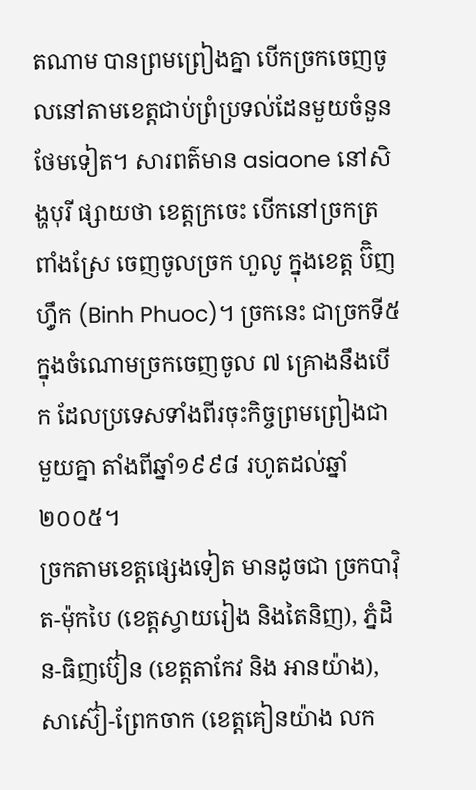តណាម បានព្រមព្រៀងគ្នា បើកច្រកចេញចូលនៅតាមខេត្តជាប់ព្រំប្រទល់ដែនមួយចំនួនថែមទៀត។ សារពត៌មាន asiaone នៅសិង្ហបុរី ផ្សាយថា ខេត្តក្រចេះ បើកនៅច្រកត្រពាំងស្រែ ចេញចូលច្រក ហួលូ ក្នុងខេត្ត ប៊ិញហ៊្វឹក (Binh Phuoc)។ ច្រកនេះ ជាច្រកទី៥ ក្នុងចំណោមច្រកចេញចូល ៧ គ្រោងនឹងបើក ដែលប្រទេសទាំងពីរចុះកិច្ចព្រមព្រៀងជាមួយគ្នា តាំងពីឆ្នាំ១៩៩៨ រហូតដល់ឆ្នាំ ២០០៥។
ច្រកតាមខេត្តផ្សេងទៀត មានដូចជា ច្រកបាវ៉ិត-ម៉ុកបៃ (ខេត្តស្វាយរៀង និងតៃនិញ), ភ្នំដិន-ធិញប៊ៀន (ខេត្តតាកែវ និង អានយ៉ាង), សាស៊ៀ-ព្រែកចាក (ខេត្តគៀនយ៉ាង លក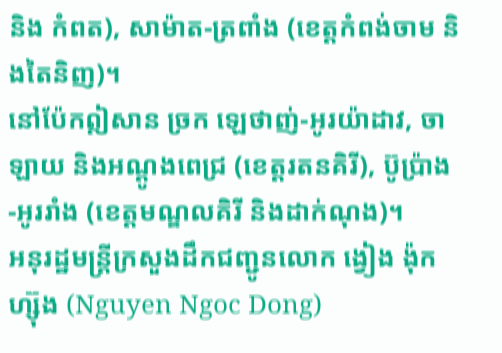និង កំពត), សាម៉ាត-ត្រពាំង (ខេត្តកំពង់ចាម និងតៃនិញ)។
នៅប៉ែកឦសាន ច្រក ឡេថាញ់-អូរយ៉ាដាវ, ចាឡាយ និងអណ្តូងពេជ្រ (ខេត្តរតនគិរី), ប៊ូប្រ៉ាង-អូររាំង (ខេត្តមណ្ឌលគិរី និងដាក់ណុង)។
អនុរដ្ឋមន្ត្រីក្រសួងដឹកជញ្ជូនលោក ង្វៀង ង៉ុកហ្ស៊ុង (Nguyen Ngoc Dong)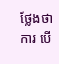ថ្លែងថាការ បើ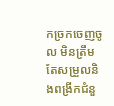កច្រកចេញចូល មិនត្រឹមតែសម្រួលនិងពង្រីកជំនួ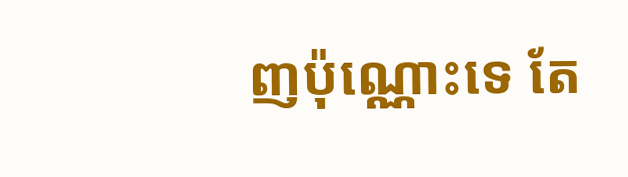ញប៉ុណ្ណោះទេ តែ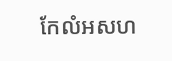កែលំអសហ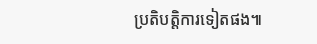ប្រតិបត្តិការទៀតផង៕